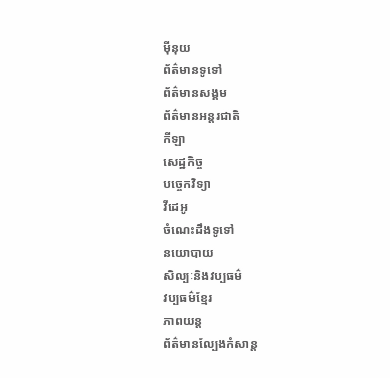ម៉ីនុយ
ព័ត៌មានទូទៅ
ព័ត៌មានសង្គម
ព័ត៌មានអន្តរជាតិ
កីឡា
សេដ្ឋកិច្ច
បច្ចេកវិទ្យា
វីដេអូ
ចំណេះដឹងទូទៅ
នយោបាយ
សិល្បៈនិងវប្បធម៌
វប្បធម៌ខ្មែរ
ភាពយន្ត
ព័ត៌មានល្បែងកំសាន្ត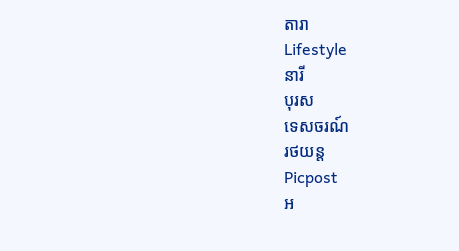តារា
Lifestyle
នារី
បុរស
ទេសចរណ៍
រថយន្ត
Picpost
អ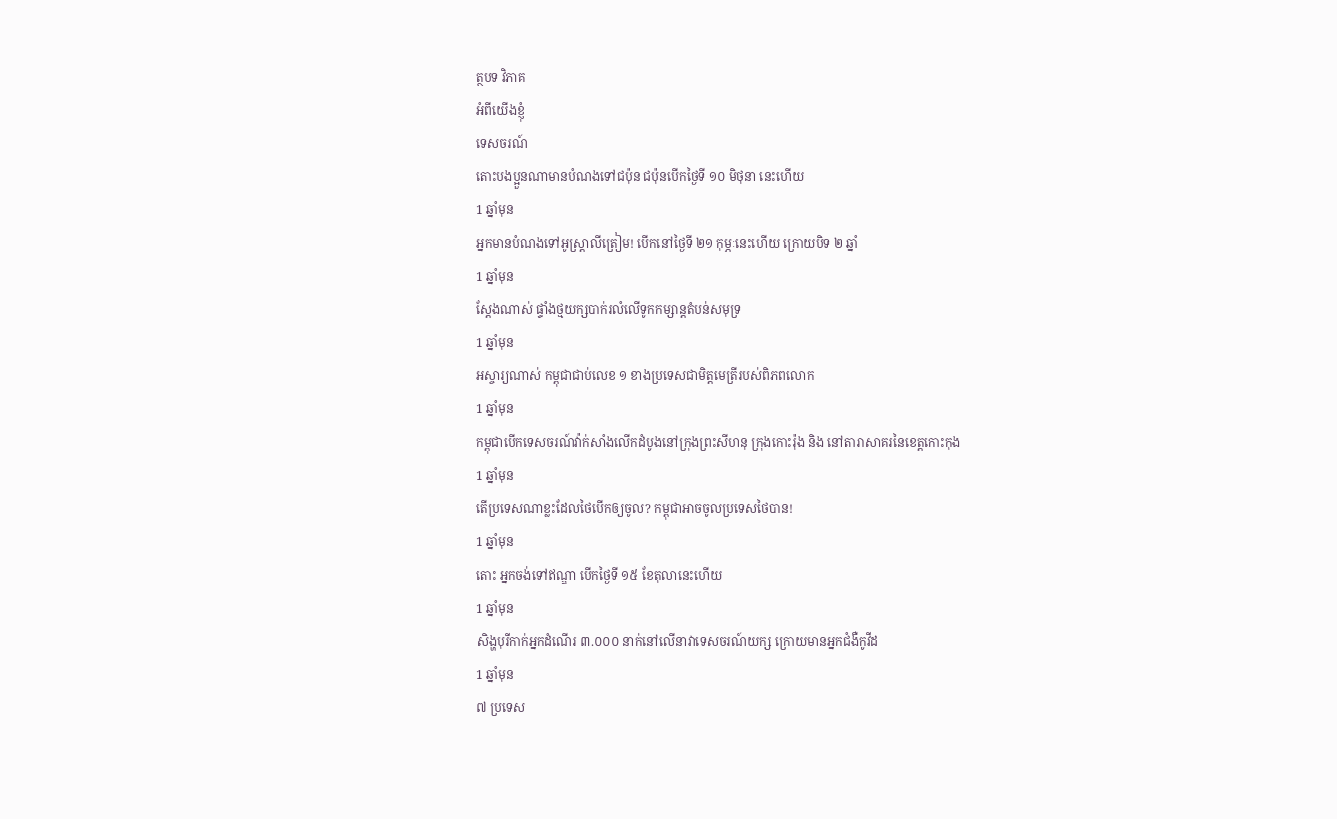ត្ថបទ វិភាគ
អំពីយើងខ្ញុំ
ទេសចរណ៍
តោះបងប្អួនណាមានបំណងទៅជប៉ុន ជប៉ុនបើកថ្ងៃទី ១០ មិថុនា នេះហើយ
1 ឆ្នាំមុន
អ្នកមានបំណងទៅអូស្ត្រាលីត្រៀម! បើកនៅថ្ងៃទី ២១ កុម្ភៈនេះហើយ ក្រោយបិទ ២ ឆ្នាំ
1 ឆ្នាំមុន
ស្តែងណាស់ ផ្ទាំងថ្មយក្សបាក់រលំលើទូកកម្សាន្តតំបន់សមុទ្រ
1 ឆ្នាំមុន
អស្ចារ្យណាស់ កម្ពុជាជាប់លេខ ១ ខាងប្រទេសជាមិត្តមេត្រីរបស់ពិភពលោក
1 ឆ្នាំមុន
កម្ពុជាបើកទេសចរណ៍វ៉ាក់សាំងលើកដំបូងនៅក្រុងព្រះសីហនុ ក្រុងកោះរ៉ុង និង នៅតារាសាគរនៃខេត្តកោះកុង
1 ឆ្នាំមុន
តើប្រទេសណាខ្លះដែលថៃបើកឲ្យចូល? កម្ពុជាអាចចូលប្រទេសថៃបាន!
1 ឆ្នាំមុន
តោះ អ្នកចង់ទៅឥណ្ឌា បើកថ្ងៃទី ១៥ ខែតុលានេះហើយ
1 ឆ្នាំមុន
សិង្ហបុរីកាក់អ្នកដំណើរ ៣.០០០ នាក់នៅលើនាវាទេសចរណ៍យក្ស ក្រោយមានអ្នកជំងឺកូវីដ
1 ឆ្នាំមុន
៧ ប្រទេស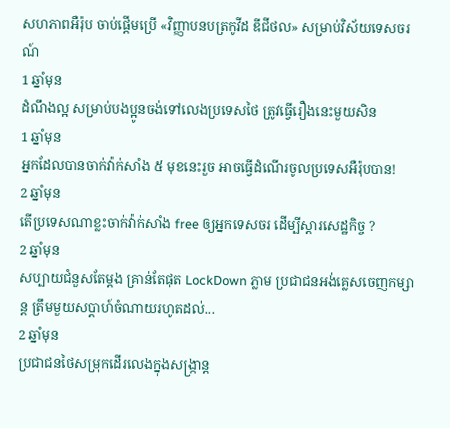សហភាពអឺរ៉ុប ចាប់ផ្តើមប្រើ «វិញ្ញាបនបត្រកូវីដ ឌីជីថល» សម្រាប់វិស័យទេសចរណ៍
1 ឆ្នាំមុន
ដំណឹងល្អ សម្រាប់បងប្អូនចង់ទៅលេងប្រទេសថៃ ត្រូវធ្វើរឿងនេះមួយសិន
1 ឆ្នាំមុន
អ្នកដែលបានចាក់វ៉ាក់សាំង ៥ មុខនេះរួច អាចធ្វើដំណើរចូលប្រទេសអឺរ៉ុបបាន!
2 ឆ្នាំមុន
តើប្រទេសណាខ្លះចាក់វ៉ាក់សាំង free ឲ្យអ្នកទេសចរ ដើម្បីស្តារសេដ្ឋកិច្ច ?
2 ឆ្នាំមុន
សប្បាយជំនួសតែម្តង គ្រាន់តែផុត LockDown ភ្លាម ប្រជាជនអង់គ្លេសចេញកម្សាន្ត ត្រឹមមួយសប្តាហ៍ចំណាយរហូតដល់...
2 ឆ្នាំមុន
ប្រជាជនថៃសម្រុកដើរលេងក្នុងសង្ក្រាន្ត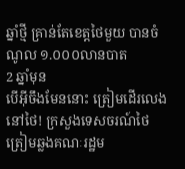ឆ្នាំថ្មី គ្រាន់តែខេត្តថៃមួយ បានចំណូល ១.០០០លានបាត
2 ឆ្នាំមុន
បើអ៊ីចឹងមែននោះ ត្រៀមដើរលេងនៅថៃ! ក្រសួងទេសចរណ៍ថៃ ត្រៀមឆ្លងគណៈរដ្ឋម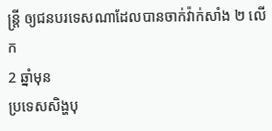ន្ត្រី ឲ្យជនបរទេសណាដែលបានចាក់វ៉ាក់សាំង ២ លើក
2 ឆ្នាំមុន
ប្រទេសសិង្ហបុ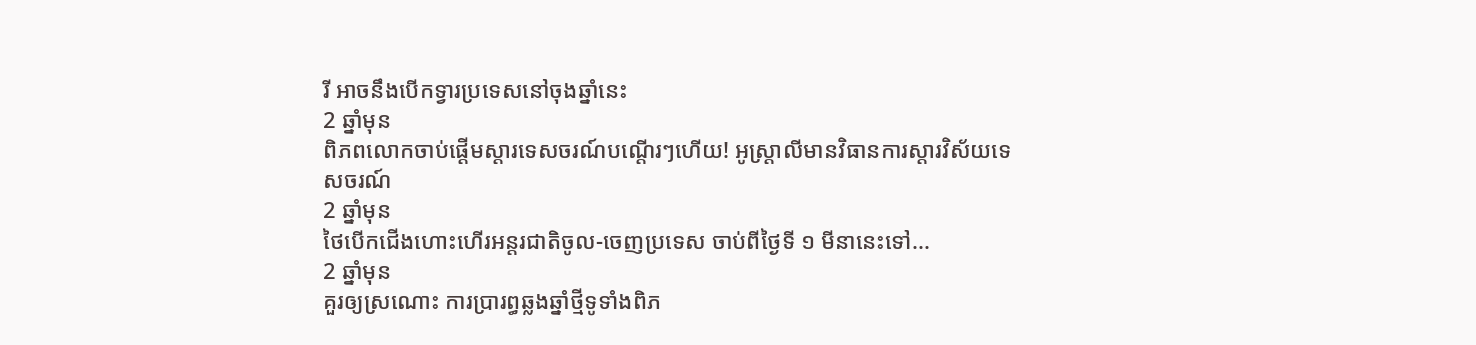រី អាចនឹងបើកទ្វារប្រទេសនៅចុងឆ្នាំនេះ
2 ឆ្នាំមុន
ពិភពលោកចាប់ផ្តើមស្តារទេសចរណ៍បណ្តើរៗហើយ! អូស្រ្តាលីមានវិធានការស្តារវិស័យទេសចរណ៍
2 ឆ្នាំមុន
ថៃបើកជើងហោះហើរអន្តរជាតិចូល-ចេញប្រទេស ចាប់ពីថ្ងៃទី ១ មីនានេះទៅ...
2 ឆ្នាំមុន
គួរឲ្យស្រណោះ ការប្រារព្ធឆ្លងឆ្នាំថ្មីទូទាំងពិភ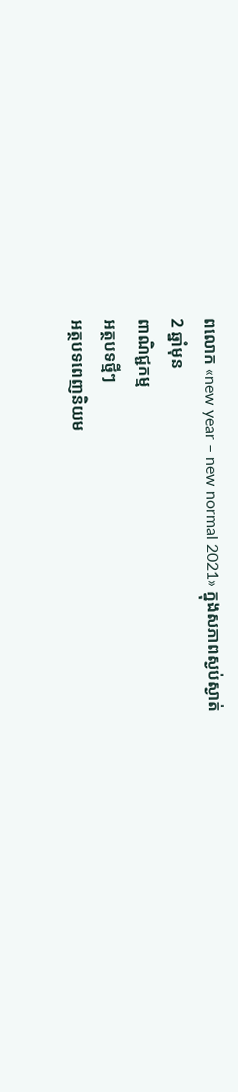ពលោក «new year – new normal 2021» ក្នុងសភាពស្ងប់ស្ងាត់
2 ឆ្នាំមុន
ពាណិជ្ជកម្ម
អត្ថបទថ្មីៗ
អត្ថបទពេញនិយម